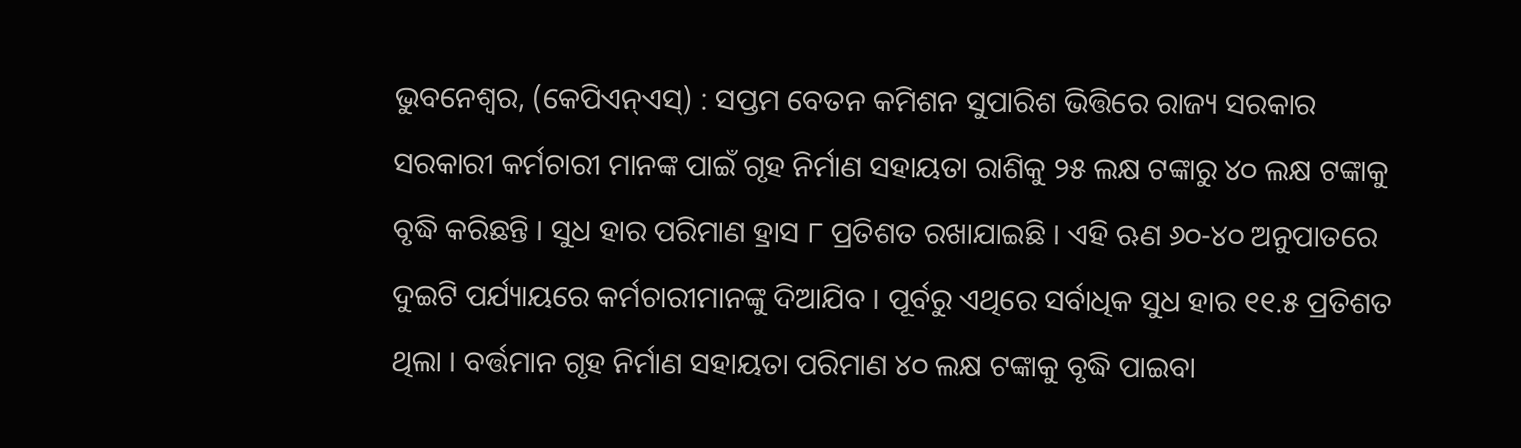ଭୁବନେଶ୍ୱର, (କେପିଏନ୍ଏସ୍) : ସପ୍ତମ ବେତନ କମିଶନ ସୁପାରିଶ ଭିତ୍ତିରେ ରାଜ୍ୟ ସରକାର ସରକାରୀ କର୍ମଚାରୀ ମାନଙ୍କ ପାଇଁ ଗୃହ ନିର୍ମାଣ ସହାୟତା ରାଶିକୁ ୨୫ ଲକ୍ଷ ଟଙ୍କାରୁ ୪୦ ଲକ୍ଷ ଟଙ୍କାକୁ ବୃଦ୍ଧି କରିଛନ୍ତି । ସୁଧ ହାର ପରିମାଣ ହ୍ରାସ ୮ ପ୍ରତିଶତ ରଖାଯାଇଛି । ଏହି ଋଣ ୬୦-୪୦ ଅନୁପାତରେ ଦୁଇଟି ପର୍ଯ୍ୟାୟରେ କର୍ମଚାରୀମାନଙ୍କୁ ଦିଆଯିବ । ପୂର୍ବରୁ ଏଥିରେ ସର୍ବାଧିକ ସୁଧ ହାର ୧୧.୫ ପ୍ରତିଶତ ଥିଲା । ବର୍ତ୍ତମାନ ଗୃହ ନିର୍ମାଣ ସହାୟତା ପରିମାଣ ୪୦ ଲକ୍ଷ ଟଙ୍କାକୁ ବୃଦ୍ଧି ପାଇବା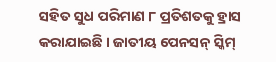ସହିତ ସୁଧ ପରିମାଣ ୮ ପ୍ରତିଶତକୁ ହ୍ରାସ କରାଯାଇଛି । ଜାତୀୟ ପେନସନ୍ ସ୍କିମ୍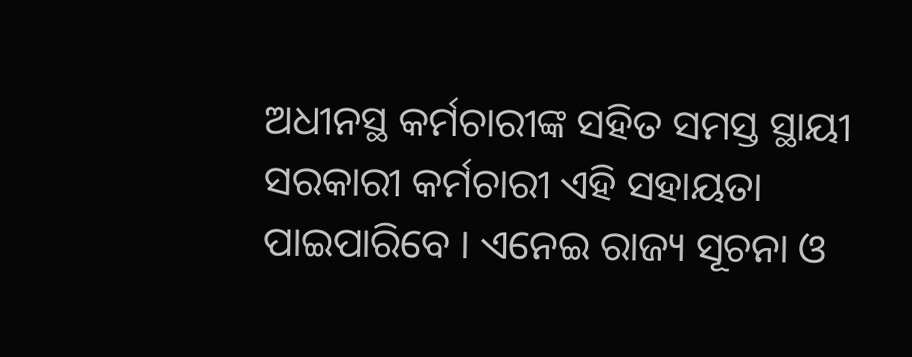ଅଧୀନସ୍ଥ କର୍ମଚାରୀଙ୍କ ସହିତ ସମସ୍ତ ସ୍ଥାୟୀ ସରକାରୀ କର୍ମଚାରୀ ଏହି ସହାୟତା ପାଇପାରିବେ । ଏନେଇ ରାଜ୍ୟ ସୂଚନା ଓ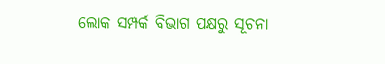ଲୋକ ସମ୍ପର୍କ ବିଭାଗ ପକ୍ଷରୁ ସୂଚନା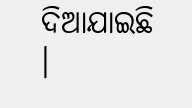ଦିଆଯାଇଛି ।